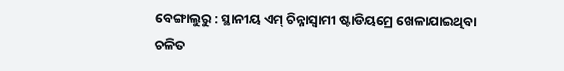ବେଙ୍ଗାଲୁରୁ : ସ୍ଥାନୀୟ ଏମ୍ ଚିନ୍ନାସ୍ୱାମୀ ଷ୍ଟାଡିୟମ୍ରେ ଖେଳାଯାଇଥିବା ଚଳିତ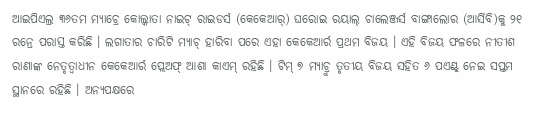ଆଇପିଏଲ୍ର ୩୬ତମ ମ୍ୟାଚ୍ରେ କୋଲ୍କାତା ନାଇଟ୍ ରାଇଡର୍ସ (କେକେଆର୍) ଘରୋଇ ରୟାଲ୍ ଚାଲେଞ୍ଜର୍ସ ବାଙ୍ଗାଲୋର (ଆର୍ସିବି)କୁ ୨୧ ରନ୍ରେ ପରାସ୍ତ କରିଛି । ଲଗାତାର ଚାରିଟି ମ୍ୟାଚ୍ ହାରିବା ପରେ ଏହା କେକେଆର୍ର ପ୍ରଥମ ବିଜୟ । ଏହି ବିଜୟ ଫଳରେ ନୀତୀଶ ରାଣାଙ୍କ ନେତୃତ୍ୱାଧୀନ କେକେଆର୍ର ପ୍ଲେଅଫ୍ ଆଶା କାଏମ୍ ରହିଛି । ଟିମ୍ ୭ ମ୍ୟାଚ୍ରୁ ତୃତୀୟ ବିଜୟ ସହିତ ୬ ପଏଣ୍ଟ୍ ନେଇ ସପ୍ତମ ସ୍ଥାନରେ ରହିଛି । ଅନ୍ୟପକ୍ଷରେ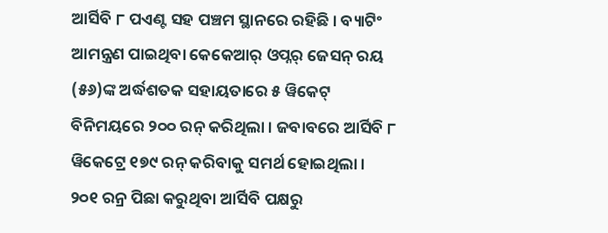ଆର୍ସିବି ୮ ପଏଣ୍ଟ ସହ ପଞ୍ଚମ ସ୍ଥାନରେ ରହିଛି । ବ୍ୟାଟିଂ ଆମନ୍ତ୍ରଣ ପାଇଥିବା କେକେଆର୍ ଓପ୍ନର୍ ଜେସନ୍ ରୟ (୫୬)ଙ୍କ ଅର୍ଦ୍ଧଶତକ ସହାୟତାରେ ୫ ୱିକେଟ୍ ବିନିମୟରେ ୨୦୦ ରନ୍ କରିଥିଲା । ଜବାବରେ ଆର୍ସିବି ୮ ୱିକେଟ୍ରେ ୧୭୯ ରନ୍ କରିବାକୁ ସମର୍ଥ ହୋଇଥିଲା ।
୨୦୧ ରନ୍ର ପିଛା କରୁଥିବା ଆର୍ସିବି ପକ୍ଷରୁ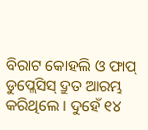ବିରାଟ କୋହଲି ଓ ଫାପ୍ ଡୁପ୍ଲେସିସ୍ ଦ୍ରୁତ ଆରମ୍ଭ କରିଥିଲେ । ଦୁହେଁ ୧୪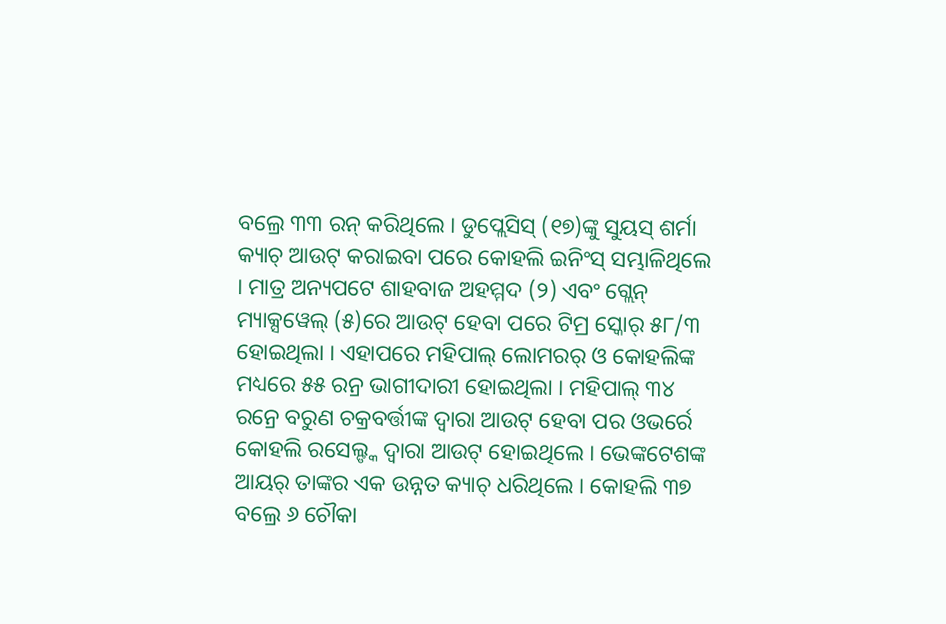ବଲ୍ରେ ୩୩ ରନ୍ କରିଥିଲେ । ଡୁପ୍ଲେସିସ୍ (୧୭)ଙ୍କୁ ସୁୟସ୍ ଶର୍ମା କ୍ୟାଚ୍ ଆଉଟ୍ କରାଇବା ପରେ କୋହଲି ଇନିଂସ୍ ସମ୍ଭାଳିଥିଲେ । ମାତ୍ର ଅନ୍ୟପଟେ ଶାହବାଜ ଅହମ୍ମଦ (୨) ଏବଂ ଗ୍ଲେନ୍ ମ୍ୟାକ୍ସୱେଲ୍ (୫)ରେ ଆଉଟ୍ ହେବା ପରେ ଟିମ୍ର ସ୍କୋର୍ ୫୮/୩ ହୋଇଥିଲା । ଏହାପରେ ମହିପାଲ୍ ଲୋମରର୍ ଓ କୋହଲିଙ୍କ ମଧ୍ୟରେ ୫୫ ରନ୍ର ଭାଗୀଦାରୀ ହୋଇଥିଲା । ମହିପାଲ୍ ୩୪ ରନ୍ରେ ବରୁଣ ଚକ୍ରବର୍ତ୍ତୀଙ୍କ ଦ୍ୱାରା ଆଉଟ୍ ହେବା ପର ଓଭର୍ରେ କୋହଲି ରସେଲ୍ଙ୍କ ଦ୍ୱାରା ଆଉଟ୍ ହୋଇଥିଲେ । ଭେଙ୍କଟେଶଙ୍କ ଆୟର୍ ତାଙ୍କର ଏକ ଉନ୍ନତ କ୍ୟାଚ୍ ଧରିଥିଲେ । କୋହଲି ୩୭ ବଲ୍ରେ ୬ ଚୌକା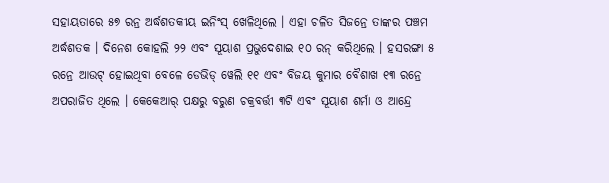ସହାୟତାରେ ୫୭ ରନ୍ର ଅର୍ଦ୍ଧଶତକୀୟ ଇନିଂସ୍ ଖେଳିଥିଲେ । ଏହା ଚଳିତ ସିଜନ୍ରେ ତାଙ୍କର ପଞ୍ଚମ ଅର୍ଦ୍ଧଶତକ । ଦିନେଶ କୋହଲି ୨୨ ଏବଂ ସୂୟାଶ ପ୍ରଭୁଦେଶାଇ ୧୦ ରନ୍ କରିଥିଲେ । ହସରଙ୍ଗା ୫ ରନ୍ରେ ଆଉଟ୍ ହୋଇଥିବା ବେଳେ ଡେଭିଡ୍ ୱେଲି ୧୧ ଏବଂ ବିଜୟ କୁମାର ବୈଶାଖ ୧୩ ରନ୍ରେ ଅପରାଜିତ ଥିଲେ । କେକେଆର୍ ପକ୍ଷରୁ ବରୁଣ ଚକ୍ରବର୍ତ୍ତୀ ୩ଟି ଏବଂ ସୂୟାଶ ଶର୍ମା ଓ ଆନ୍ଦ୍ରେ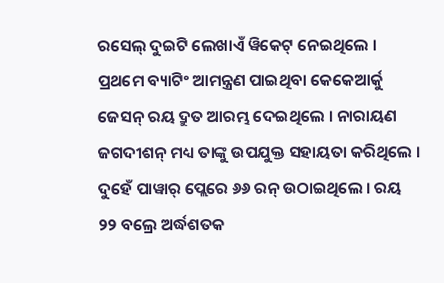ରସେଲ୍ ଦୁଇଟି ଲେଖାଏଁ ୱିକେଟ୍ ନେଇଥିଲେ ।
ପ୍ରଥମେ ବ୍ୟାଟିଂ ଆମନ୍ତ୍ରଣ ପାଇଥିବା କେକେଆର୍କୁ ଜେସନ୍ ରୟ ଦ୍ରୁତ ଆରମ୍ଭ ଦେଇଥିଲେ । ନାରାୟଣ ଜଗଦୀଶନ୍ ମଧ୍ୟ ତାଙ୍କୁ ଉପଯୁକ୍ତ ସହାୟତା କରିଥିଲେ । ଦୁହେଁ ପାୱାର୍ ପ୍ଲେରେ ୬୬ ରନ୍ ଉଠାଇଥିଲେ । ରୟ ୨୨ ବଲ୍ରେ ଅର୍ଦ୍ଧଶତକ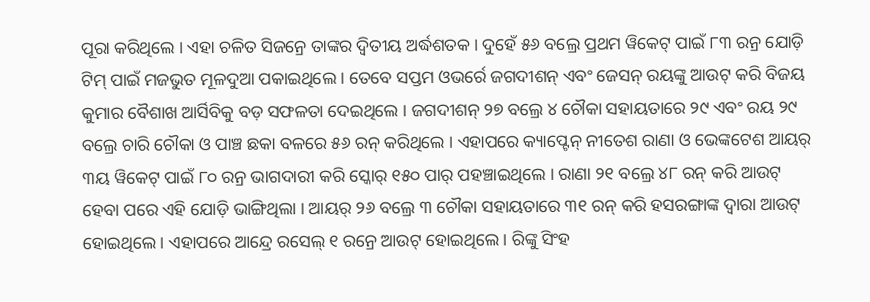ପୂରା କରିଥିଲେ । ଏହା ଚଳିତ ସିଜନ୍ରେ ତାଙ୍କର ଦ୍ୱିତୀୟ ଅର୍ଦ୍ଧଶତକ । ଦୁହେଁ ୫୬ ବଲ୍ରେ ପ୍ରଥମ ୱିକେଟ୍ ପାଇଁ ୮୩ ରନ୍ର ଯୋଡ଼ି ଟିମ୍ ପାଇଁ ମଜଭୁତ ମୂଳଦୁଆ ପକାଇଥିଲେ । ତେବେ ସପ୍ତମ ଓଭର୍ରେ ଜଗଦୀଶନ୍ ଏବଂ ଜେସନ୍ ରୟଙ୍କୁ ଆଉଟ୍ କରି ବିଜୟ କୁମାର ବୈଶାଖ ଆର୍ସିବିକୁ ବଡ଼ ସଫଳତା ଦେଇଥିଲେ । ଜଗଦୀଶନ୍ ୨୭ ବଲ୍ରେ ୪ ଚୌକା ସହାୟତାରେ ୨୯ ଏବଂ ରୟ ୨୯ ବଲ୍ରେ ଚାରି ଚୌକା ଓ ପାଞ୍ଚ ଛକା ବଳରେ ୫୬ ରନ୍ କରିଥିଲେ । ଏହାପରେ କ୍ୟାପ୍ଟେନ୍ ନୀତେଶ ରାଣା ଓ ଭେଙ୍କଟେଶ ଆୟର୍ ୩ୟ ୱିକେଟ୍ ପାଇଁ ୮୦ ରନ୍ର ଭାଗଦାରୀ କରି ସ୍କୋର୍ ୧୫୦ ପାର୍ ପହଞ୍ଚାଇଥିଲେ । ରାଣା ୨୧ ବଲ୍ରେ ୪୮ ରନ୍ କରି ଆଉଟ୍ ହେବା ପରେ ଏହି ଯୋଡ଼ି ଭାଙ୍ଗିଥିଲା । ଆୟର୍ ୨୬ ବଲ୍ରେ ୩ ଚୌକା ସହାୟତାରେ ୩୧ ରନ୍ କରି ହସରଙ୍ଗାଙ୍କ ଦ୍ୱାରା ଆଉଟ୍ ହୋଇଥିଲେ । ଏହାପରେ ଆନ୍ଦ୍ରେ ରସେଲ୍ ୧ ରନ୍ରେ ଆଉଟ୍ ହୋଇଥିଲେ । ରିଙ୍କୁ ସିଂହ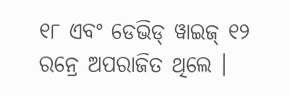୧୮ ଏବଂ ଡେଭିଡ୍ ୱାଇଜ୍ ୧୨ ରନ୍ରେ ଅପରାଜିତ ଥିଲେ ।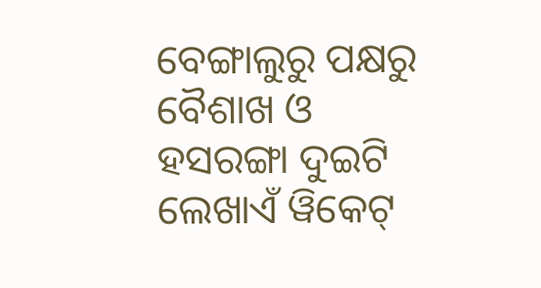ବେଙ୍ଗାଲୁରୁ ପକ୍ଷରୁ ବୈଶାଖ ଓ ହସରଙ୍ଗା ଦୁଇଟି ଲେଖାଏଁ ୱିକେଟ୍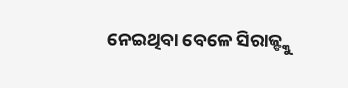ନେଇଥିବା ବେଳେ ସିରାଜ୍ଙ୍କୁ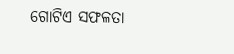ଗୋଟିଏ ସଫଳତା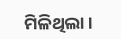ମିଳିଥିଲା ।